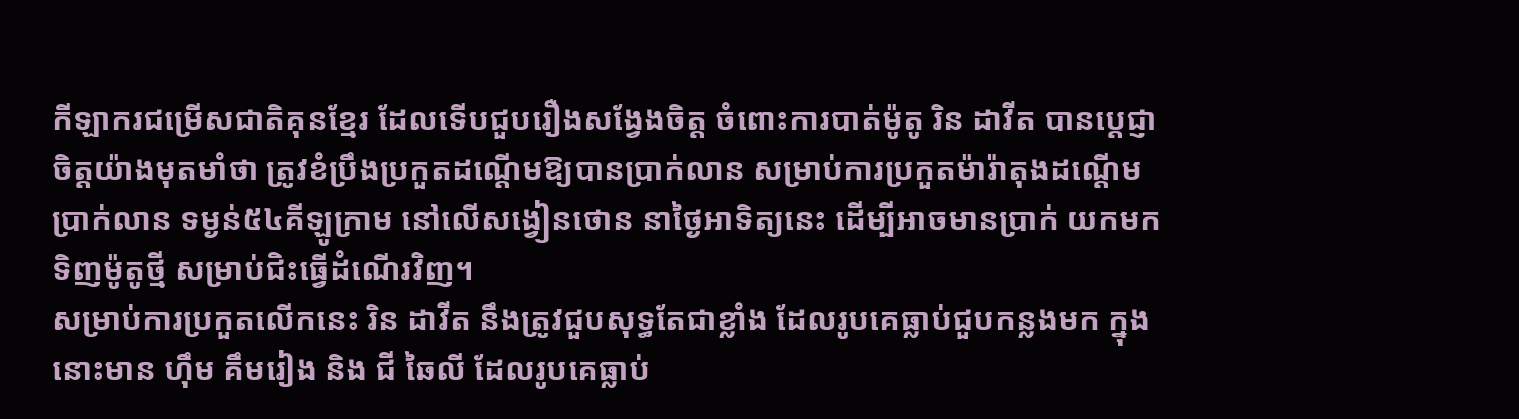កីឡាករជម្រើសជាតិគុនខ្មែរ ដែលទើបជួបរឿងសង្វែងចិត្ត ចំពោះការបាត់ម៉ូតូ រិន ដាវីត បានប្តេជ្ញាចិត្តយ៉ាងមុតមាំថា ត្រូវខំប្រឹងប្រកួតដណ្តើមឱ្យបានប្រាក់លាន សម្រាប់ការប្រកួតម៉ារ៉ាតុងដណ្តើមប្រាក់លាន ទម្ងន់៥៤គីឡូក្រាម នៅលើសង្វៀនថោន នាថ្ងៃអាទិត្យនេះ ដើម្បីអាចមានប្រាក់ យកមកទិញម៉ូតូថ្មី សម្រាប់ជិះធ្វើដំណើរវិញ។
សម្រាប់ការប្រកួតលើកនេះ រិន ដាវីត នឹងត្រូវជួបសុទ្ធតែជាខ្លាំង ដែលរូបគេធ្លាប់ជួបកន្លងមក ក្នុងនោះមាន ហ៊ឹម គឹមរៀង និង ជី ឆៃលី ដែលរូបគេធ្លាប់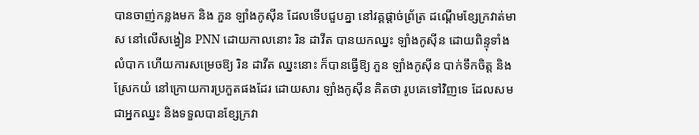បានចាញ់កន្លងមក និង ភួន ឡាំងកូស៊ីន ដែលទើបជួបគ្នា នៅវគ្គផ្តាច់ព្រ័ត្រ ដណ្តើមខ្សែក្រវាត់មាស នៅលើសង្វៀន PNN ដោយកាលនោះ រិន ដាវីត បានយកឈ្នះ ឡាំងកូស៊ីន ដោយពិន្ទុទាំងលំបាក ហើយការសម្រេចឱ្យ រិន ដាវីត ឈ្នះនោះ ក៏បានធ្វើឱ្យ ភួន ឡាំងកូស៊ីន បាក់ទឹកចិត្ត និងស្រែកយំ នៅក្រោយការប្រកួតផងដែរ ដោយសារ ឡាំងកូស៊ីន គិតថា រូបគេទៅវិញទេ ដែលសមជាអ្នកឈ្នះ និងទទួលបានខ្សែក្រវា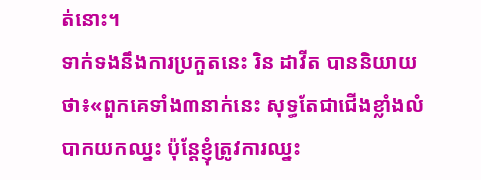ត់នោះ។
ទាក់ទងនឹងការប្រកួតនេះ រិន ដាវីត បាននិយាយថា៖«ពួកគេទាំង៣នាក់នេះ សុទ្ធតែជាជើងខ្លាំងលំបាកយកឈ្នះ ប៉ុន្តែខ្ញុំត្រូវការឈ្នះ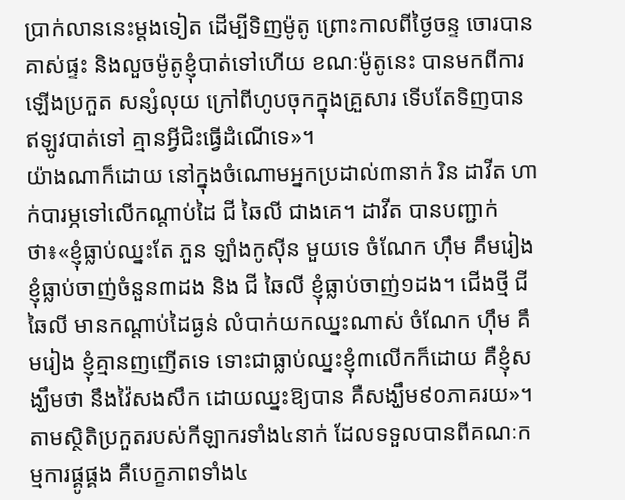ប្រាក់លាននេះម្តងទៀត ដើម្បីទិញម៉ូតូ ព្រោះកាលពីថ្ងៃចន្ទ ចោរបានគាស់ផ្ទះ និងលួចម៉ូតូខ្ញុំបាត់ទៅហើយ ខណៈម៉ូតូនេះ បានមកពីការឡើងប្រកួត សន្សំលុយ ក្រៅពីហូបចុកក្នុងគ្រួសារ ទើបតែទិញបាន ឥឡូវបាត់ទៅ គ្មានអ្វីជិះធ្វើដំណើទេ»។
យ៉ាងណាក៏ដោយ នៅក្នុងចំណោមអ្នកប្រដាល់៣នាក់ រិន ដាវីត ហាក់បារម្ភទៅលើកណ្តាប់ដៃ ជី ឆៃលី ជាងគេ។ ដាវីត បានបញ្ជាក់ថា៖«ខ្ញុំធ្លាប់ឈ្នះតែ ភួន ឡាំងកូស៊ីន មួយទេ ចំណែក ហ៊ឹម គឹមរៀង ខ្ញុំធ្លាប់ចាញ់ចំនួន៣ដង និង ជី ឆៃលី ខ្ញុំធ្លាប់ចាញ់១ដង។ ជើងថ្មី ជី ឆៃលី មានកណ្តាប់ដៃធ្ងន់ លំបាក់យកឈ្នះណាស់ ចំណែក ហ៊ឹម គឹមរៀង ខ្ញុំគ្មានញញើតទេ ទោះជាធ្លាប់ឈ្នះខ្ញុំ៣លើកក៏ដោយ គឺខ្ញុំសង្ឃឹមថា នឹងវ៉ៃសងសឹក ដោយឈ្នះឱ្យបាន គឺសង្ឃឹម៩០ភាគរយ»។
តាមស្ថិតិប្រកួតរបស់កីឡាករទាំង៤នាក់ ដែលទទួលបានពីគណៈកម្មការផ្គូផ្គង គឺបេក្ខភាពទាំង៤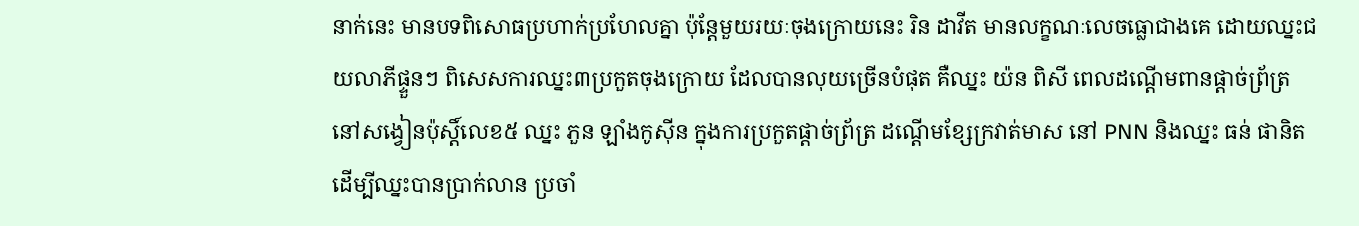នាក់នេះ មានបទពិសោធប្រហាក់ប្រហែលគ្នា ប៉ុន្តែមួយរយៈចុងក្រោយនេះ រិន ដាវីត មានលក្ខណៈលេចធ្លោជាងគេ ដោយឈ្នះជយលាភីផ្ទួនៗ ពិសេសការឈ្នះ៣ប្រកួតចុងក្រោយ ដែលបានលុយច្រើនបំផុត គឺឈ្នះ យ៉ន ពិសី ពេលដណ្តើមពានផ្តាច់ព្រ័ត្រ នៅសង្វៀនប៉ុស្តិ៍លេខ៥ ឈ្នះ ភួន ឡាំងកូស៊ីន ក្នុងការប្រកួតផ្តាច់ព្រ័ត្រ ដណ្តើមខ្សែក្រវាត់មាស នៅ PNN និងឈ្នះ ធន់ ផានិត ដើម្បីឈ្នះបានប្រាក់លាន ប្រចាំ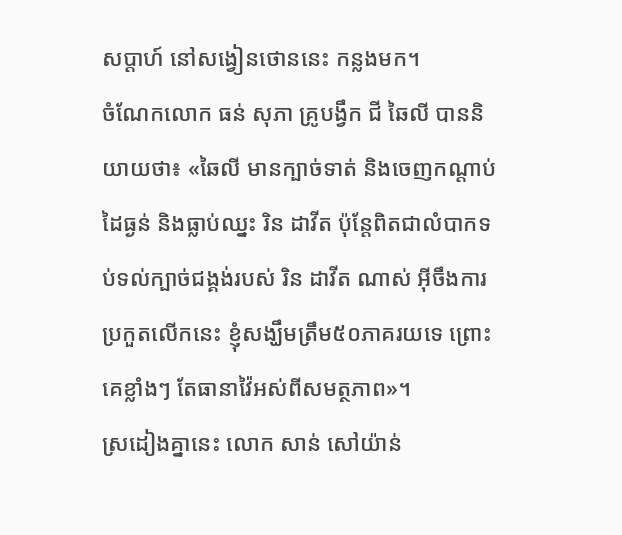សប្តាហ៍ នៅសង្វៀនថោននេះ កន្លងមក។
ចំណែកលោក ធន់ សុភា គ្រូបង្វឹក ជី ឆៃលី បាននិយាយថា៖ «ឆៃលី មានក្បាច់ទាត់ និងចេញកណ្តាប់ដៃធ្ងន់ និងធ្លាប់ឈ្នះ រិន ដាវីត ប៉ុន្តែពិតជាលំបាកទប់ទល់ក្បាច់ជង្គង់របស់ រិន ដាវីត ណាស់ អ៊ីចឹងការប្រកួតលើកនេះ ខ្ញុំសង្ឃឹមត្រឹម៥០ភាគរយទេ ព្រោះគេខ្លាំងៗ តែធានាវ៉ៃអស់ពីសមត្ថភាព»។
ស្រដៀងគ្នានេះ លោក សាន់ សៅយ៉ាន់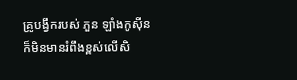គ្រូបង្វឹករបស់ ភួន ឡាំងកូស៊ីន ក៏មិនមានរំពឹងខ្ពស់លើសិ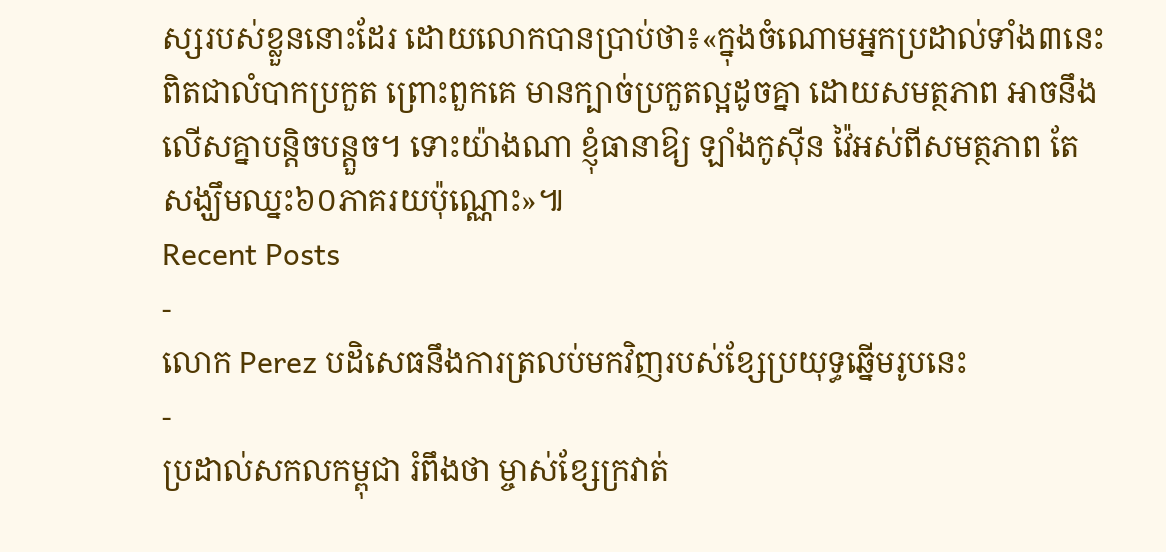ស្សរបស់ខ្លួននោះដែរ ដោយលោកបានប្រាប់ថា៖«ក្នុងចំណោមអ្នកប្រដាល់ទាំង៣នេះ ពិតជាលំបាកប្រកួត ព្រោះពួកគេ មានក្បាច់ប្រកួតល្អដូចគ្នា ដោយសមត្ថភាព អាចនឹងលើសគ្នាបន្តិចបន្តួច។ ទោះយ៉ាងណា ខ្ញុំធានាឱ្យ ឡាំងកូស៊ីន វ៉ៃអស់ពីសមត្ថភាព តែសង្ឃឹមឈ្នះ៦០ភាគរយប៉ុណ្ណោះ»៕
Recent Posts
-
លោក Perez បដិសេធនឹងការត្រលប់មកវិញរបស់ខ្សែប្រយុទ្ធឆ្នើមរូបនេះ
-
ប្រដាល់សកលកម្ពុជា រំពឹងថា ម្ចាស់ខ្សែក្រវាត់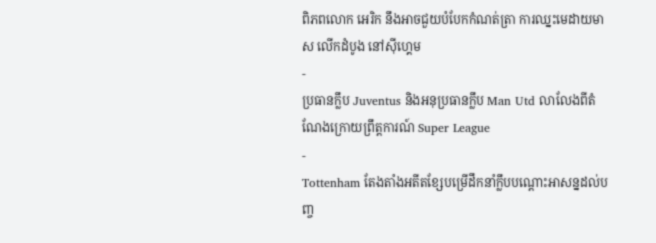ពិភពលោក អេរិក នឹងអាចជួយបំបែកកំណត់ត្រា ការឈ្នះមេដាយមាស លើកដំបូង នៅស៊ីហ្គេម
-
ប្រធានក្លឹប Juventus និងអនុប្រធានក្លឹប Man Utd លាលែងពីតំណែងក្រោយព្រឹត្តការណ៍ Super League
-
Tottenham តែងតាំងអតីតខ្សែបម្រើដឹកនាំក្លឹបបណ្តោះអាសន្នដល់បញ្ច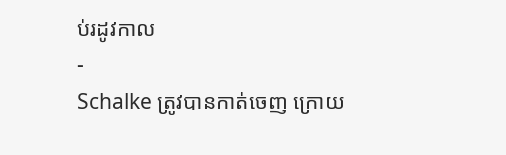ប់រដូវកាល
-
Schalke ត្រូវបានកាត់ចេញ ក្រោយ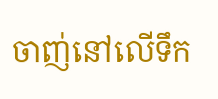ចាញ់នៅលើទឹក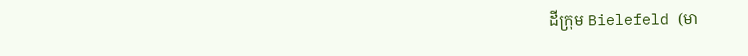ដីក្រុម Bielefeld (មា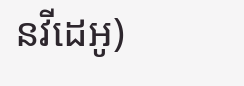នវីដេអូ)